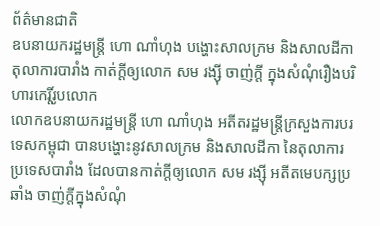ព័ត៌មានជាតិ
ឧបនាយករដ្ឋមន្ត្រី ហោ ណាំហុង បង្ហោះសាលក្រម និងសាលដីកាតុលាការបារាំង កាត់ក្ដីឲ្យលោក សម រង្ស៊ី ចាញ់ក្ដី ក្នុងសំណុំរឿងបរិហារកេរ្តិ៍រូបលោក
លោកឧបនាយករដ្ឋមន្ត្រី ហោ ណាំហុង អតីតរដ្ឋមន្ត្រីក្រសួងការបរទេសកម្ពុជា បានបង្ហោះនូវសាលក្រម និងសាលដីកា នៃតុលាការប្រទេសបារាំង ដែលបានកាត់ក្ដីឲ្យលោក សម រង្ស៊ី អតីតមេបក្សប្រឆាំង ចាញ់ក្ដីក្នុងសំណុំ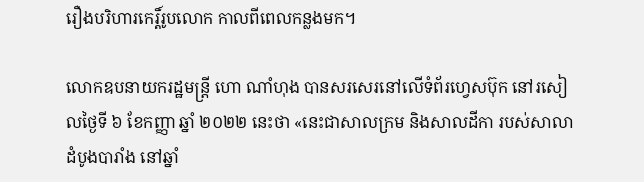រឿងបរិហារកេរ្ដិ៍រូបលោក កាលពីពេលកន្លងមក។

លោកឧបនាយករដ្ឋមន្ត្រី ហោ ណាំហុង បានសរសេរនៅលើទំព័រហ្វេសប៊ុក នៅរសៀលថ្ងៃទី ៦ ខែកញ្ញា ឆ្នាំ ២០២២ នេះថា «នេះជាសាលក្រម និងសាលដីកា របស់សាលាដំបូងបារាំង នៅឆ្នាំ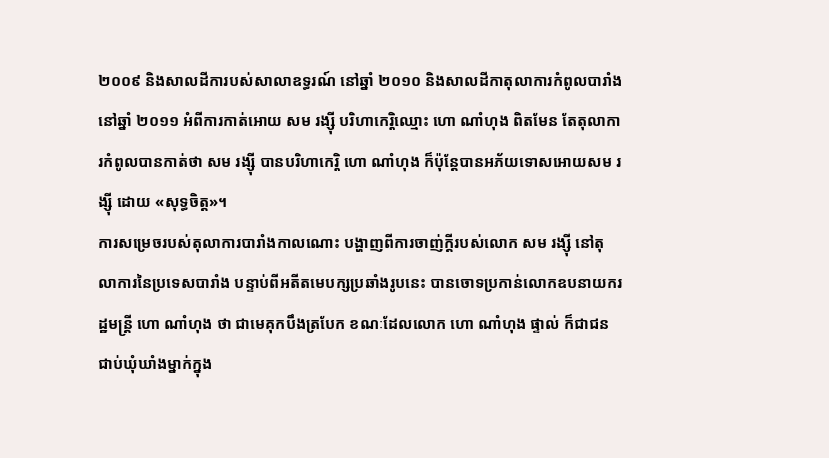២០០៩ និងសាលដីការបស់សាលាឧទ្ធរណ៍ នៅឆ្នាំ ២០១០ និងសាលដីកាតុលាការកំពូលបារាំង នៅឆ្នាំ ២០១១ អំពីការកាត់អោយ សម រង្ស៊ី បរិហាកេរ្តិឈ្មោះ ហោ ណាំហុង ពិតមែន តែតុលាការកំពូលបានកាត់ថា សម រង្ស៊ី បានបរិហាកេរ្តិ ហោ ណាំហុង ក៏ប៉ុន្ដែបានអភ័យទោសអោយសម រង្ស៊ី ដោយ «សុទ្ធចិត្ត»។
ការសម្រេចរបស់តុលាការបារាំងកាលណោះ បង្ហាញពីការចាញ់ក្ដីរបស់លោក សម រង្ស៊ី នៅតុលាការនៃប្រទេសបារាំង បន្ទាប់ពីអតីតមេបក្សប្រឆាំងរូបនេះ បានចោទប្រកាន់លោកឧបនាយករដ្ឋមន្ត្រី ហោ ណាំហុង ថា ជាមេគុកបឹងត្របែក ខណៈដែលលោក ហោ ណាំហុង ផ្ទាល់ ក៏ជាជនជាប់ឃុំឃាំងម្នាក់ក្នុង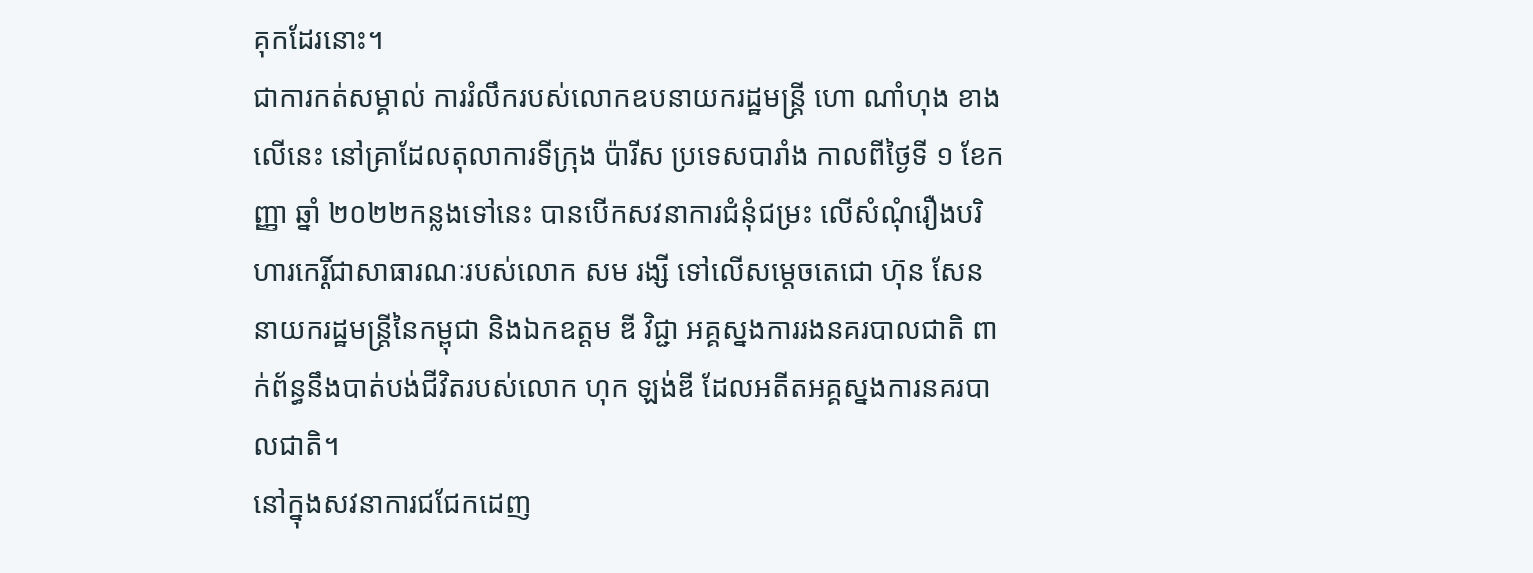គុកដែរនោះ។
ជាការកត់សម្គាល់ ការរំលឹករបស់លោកឧបនាយករដ្ឋមន្ត្រី ហោ ណាំហុង ខាងលើនេះ នៅគ្រាដែលតុលាការទីក្រុង ប៉ារីស ប្រទេសបារាំង កាលពីថ្ងៃទី ១ ខែកញ្ញា ឆ្នាំ ២០២២កន្លងទៅនេះ បានបើកសវនាការជំនុំជម្រះ លើសំណុំរឿងបរិហារកេរ្តិ៍ជាសាធារណៈរបស់លោក សម រង្សី ទៅលើសម្តេចតេជោ ហ៊ុន សែន នាយករដ្ឋមន្រ្តីនៃកម្ពុជា និងឯកឧត្តម ឌី វិជ្ជា អគ្គស្នងការរងនគរបាលជាតិ ពាក់ព័ន្ធនឹងបាត់បង់ជីវិតរបស់លោក ហុក ឡង់ឌី ដែលអតីតអគ្គស្នងការនគរបាលជាតិ។
នៅក្នុងសវនាការជជែកដេញ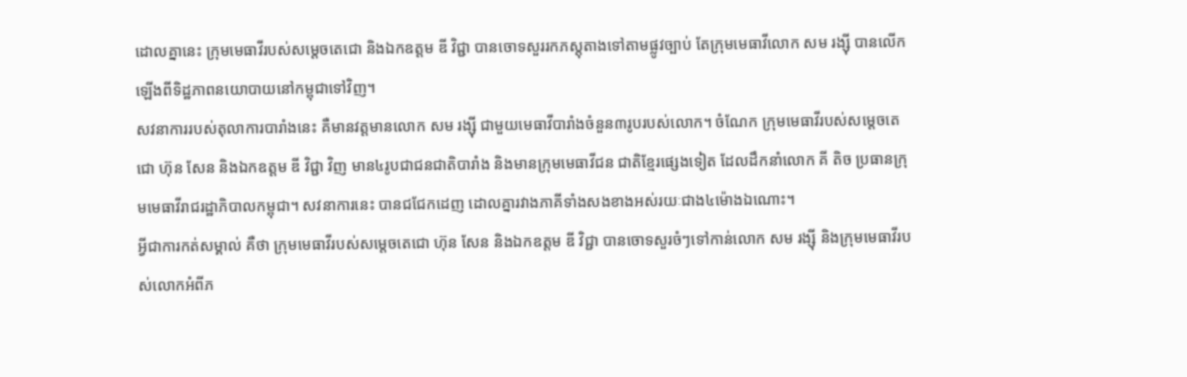ដោលគ្នានេះ ក្រុមមេធាវីរបស់សម្តេចតេជោ និងឯកឧត្តម ឌី វិជ្ជា បានចោទសួររកភស្តុតាងទៅតាមផ្លូវច្បាប់ តែក្រុមមេធាវីលោក សម រង្ស៊ី បានលើកឡើងពីទិដ្ឋភាពនយោបាយនៅកម្ពុជាទៅវិញ។
សវនាការរបស់តុលាការបារាំងនេះ គឺមានវត្តមានលោក សម រង្ស៊ី ជាមួយមេធាវីបារាំងចំនួន៣រូបរបស់លោក។ ចំណែក ក្រុមមេធាវីរបស់សម្តេចតេជោ ហ៊ុន សែន និងឯកឧត្តម ឌី វិជ្ជា វិញ មាន៤រូបជាជនជាតិបារាំង និងមានក្រុមមេធាវីជន ជាតិខ្មែរផ្សេងទៀត ដែលដឹកនាំលោក គី តិច ប្រធានក្រុមមេធាវីរាជរដ្ឋាភិបាលកម្ពុជា។ សវនាការនេះ បានជជែកដេញ ដោលគ្នារវាងភាគីទាំងសងខាងអស់រយៈជាង៤ម៉ោងឯណោះ។
អ្វីជាការកត់សម្គាល់ គឺថា ក្រុមមេធាវីរបស់សម្តេចតេជោ ហ៊ុន សែន និងឯកឧត្តម ឌី វិជ្ជា បានចោទសួរចំៗទៅកាន់លោក សម រង្ស៊ី និងក្រុមមេធាវីរបស់លោកអំពីភ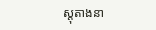ស្តុតាងនា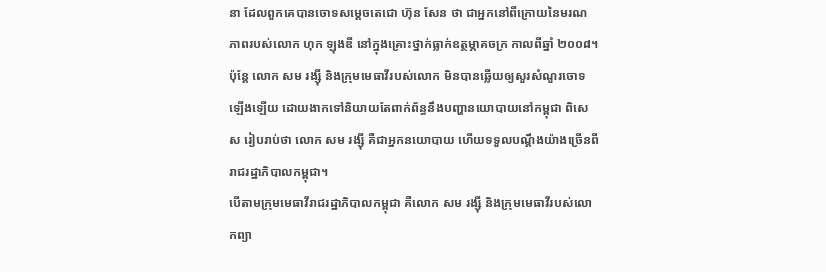នា ដែលពួកគេបានចោទសម្តេចតេជោ ហ៊ុន សែន ថា ជាអ្នកនៅពីក្រោយនៃមរណភាពរបស់លោក ហុក ឡុងឌី នៅក្នុងគ្រោះថ្នាក់ធ្លាក់ឧត្ថម្ភាគចក្រ កាលពីឆ្នាំ ២០០៨។ ប៉ុន្តែ លោក សម រង្ស៊ី និងក្រុមមេធាវីរបស់លោក មិនបានឆ្លើយឲ្យសួរសំណួរចោទឡើងឡើយ ដោយងាកទៅនិយាយតែពាក់ព័ន្ធនឹងបញ្ហានយោបាយនៅកម្ពុជា ពិសេស រៀបរាប់ថា លោក សម រង្ស៊ី គឺជាអ្នកនយោបាយ ហើយទទួលបណ្តឹងយ៉ាងច្រើនពីរាជរដ្ឋាភិបាលកម្ពុជា។
បើតាមក្រុមមេធាវីរាជរដ្ឋាភិបាលកម្ពុជា គឺលោក សម រង្ស៊ី និងក្រុមមេធាវីរបស់លោកព្យា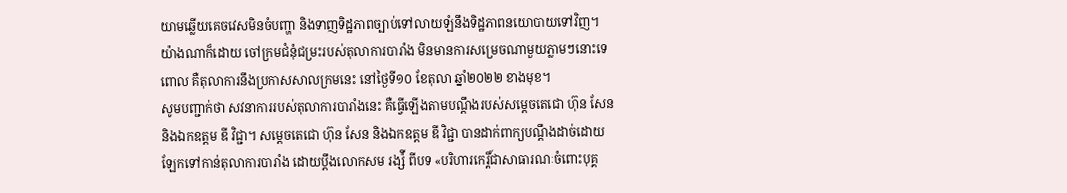យាមឆ្លើយគេចវេសមិនចំបញ្ហា និងទាញទិដ្ឋភាពច្បាប់ទៅលាយឡំនឹងទិដ្ឋភាពនយោបាយទៅវិញ។ យ៉ាងណាក៏ដោយ ចៅក្រមជំនុំជម្រះរបស់តុលាការបារាំង មិនមានការសម្រេចណាមួយភ្លាមៗនោះទេ ពោល គឺតុលាការនឹងប្រកាសសាលក្រមនេះ នៅថ្ងៃទី១០ ខែតុលា ឆ្នាំ២០២២ ខាងមុខ។
សូមបញ្ជាក់ថា សវនាការរបស់តុលាការបារាំងនេះ គឺធ្វើឡើងតាមបណ្តឹងរបស់សម្តេចតេជោ ហ៊ុន សែន និងឯកឧត្តម ឌី វិជ្ជា។ សម្តេចតេជោ ហ៊ុន សែន និងឯកឧត្តម ឌី វិជ្ជា បានដាក់ពាក្យបណ្តឹងដាច់ដោយឡែកទៅកាន់តុលាការបារាំង ដោយប្តឹងលោកសម រង្ស៉ី ពីបទ «បរិហារកេរ្តិ៍ជាសាធារណៈចំពោះបុគ្គ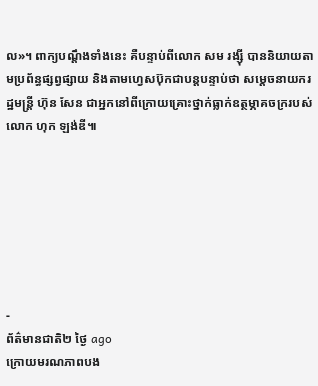ល»។ ពាក្យបណ្តឹងទាំងនេះ គឺបន្ទាប់ពីលោក សម រង្ស៊ី បាននិយាយតាមប្រព័ន្ធផ្សព្វផ្សាយ និងតាមហ្វេសប៊ុកជាបន្តបន្ទាប់ថា សម្តេចនាយករដ្ឋមន្រ្តី ហ៊ុន សែន ជាអ្នកនៅពីក្រោយគ្រោះថ្នាក់ធ្លាក់ឧត្ថម្ភាគចក្ររបស់លោក ហុក ឡង់ឌី៕







-
ព័ត៌មានជាតិ២ ថ្ងៃ ago
ក្រោយមរណភាពបង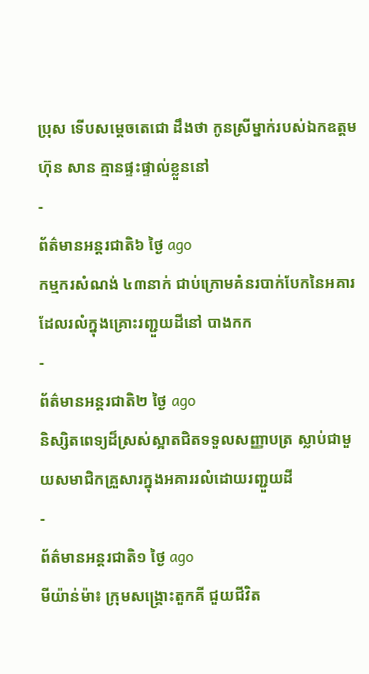ប្រុស ទើបសម្ដេចតេជោ ដឹងថា កូនស្រីម្នាក់របស់ឯកឧត្តម ហ៊ុន សាន គ្មានផ្ទះផ្ទាល់ខ្លួននៅ
-
ព័ត៌មានអន្ដរជាតិ៦ ថ្ងៃ ago
កម្មករសំណង់ ៤៣នាក់ ជាប់ក្រោមគំនរបាក់បែកនៃអគារ ដែលរលំក្នុងគ្រោះរញ្ជួយដីនៅ បាងកក
-
ព័ត៌មានអន្ដរជាតិ២ ថ្ងៃ ago
និស្សិតពេទ្យដ៏ស្រស់ស្អាតជិតទទួលសញ្ញាបត្រ ស្លាប់ជាមួយសមាជិកគ្រួសារក្នុងអគាររលំដោយរញ្ជួយដី
-
ព័ត៌មានអន្ដរជាតិ១ ថ្ងៃ ago
មីយ៉ាន់ម៉ា៖ ក្រុមសង្គ្រោះតួកគី ជួយជីវិត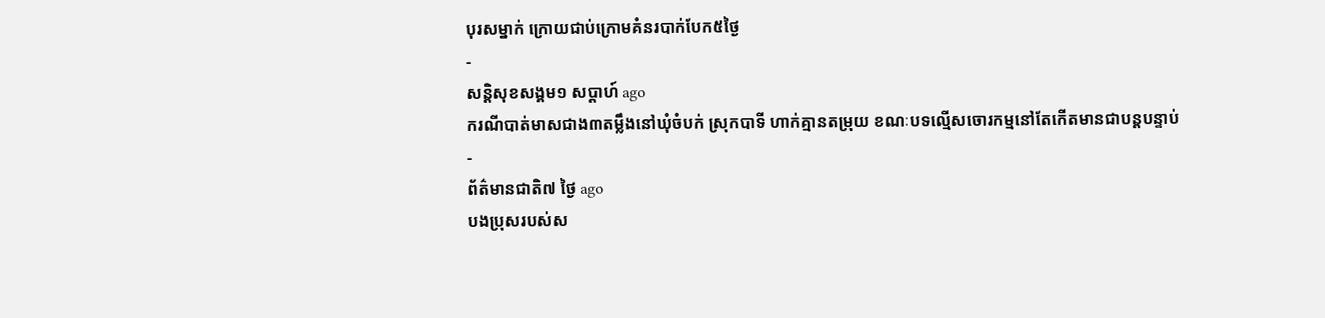បុរសម្នាក់ ក្រោយជាប់ក្រោមគំនរបាក់បែក៥ថ្ងៃ
-
សន្តិសុខសង្គម១ សប្តាហ៍ ago
ករណីបាត់មាសជាង៣តម្លឹងនៅឃុំចំបក់ ស្រុកបាទី ហាក់គ្មានតម្រុយ ខណៈបទល្មើសចោរកម្មនៅតែកើតមានជាបន្តបន្ទាប់
-
ព័ត៌មានជាតិ៧ ថ្ងៃ ago
បងប្រុសរបស់ស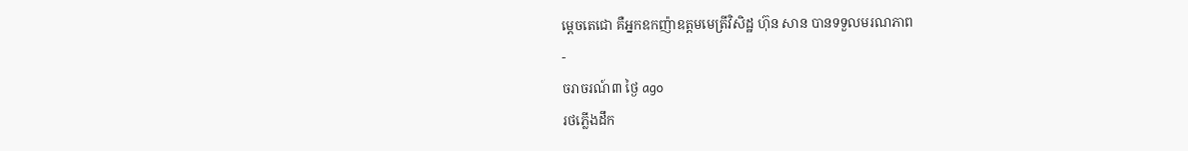ម្ដេចតេជោ គឺអ្នកឧកញ៉ាឧត្តមមេត្រីវិសិដ្ឋ ហ៊ុន សាន បានទទួលមរណភាព
-
ចរាចរណ៍៣ ថ្ងៃ ago
រថភ្លើងដឹក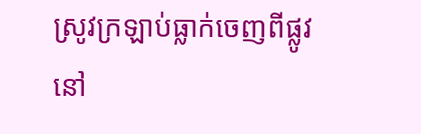ស្រូវក្រឡាប់ធ្លាក់ចេញពីផ្លូវ នៅ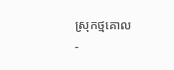ស្រុកថ្មគោល
-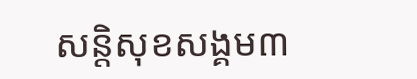សន្តិសុខសង្គម៣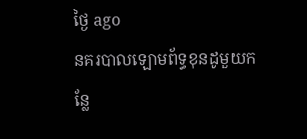ថ្ងៃ ago
នគរបាលឡោមព័ទ្ធខុនដូមួយកន្លែ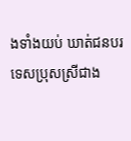ងទាំងយប់ ឃាត់ជនបរទេសប្រុសស្រីជាង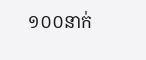១០០នាក់